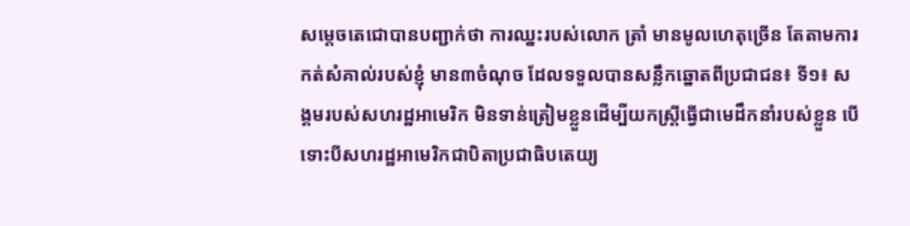សម្ដេចតេជោបានបញ្ជាក់ថា ការឈ្នះរបស់លោក ត្រាំ មានមូលហេតុច្រើន តែតាមការកត់សំគាល់របស់ខ្ញុំ មាន៣ចំណុច ដែលទទួលបានសន្លឹកឆ្នោតពីប្រជាជន៖ ទី១៖ សង្គមរបស់សហរដ្ឋអាមេរិក មិនទាន់ត្រៀមខ្លួនដើម្បីយកស្រ្តីធ្វើជាមេដឹកនាំរបស់ខ្លួន បើទោះបីសហរដ្ឋអាមេរិកជាបិតាប្រជាធិបតេយ្យ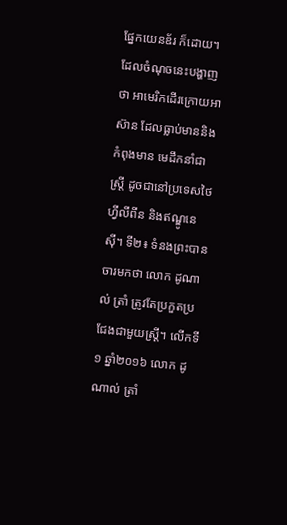ផ្នែកយេនឌ័រ ក៏ដោយ។ ដែលចំណុចនេះបង្ហាញថា អាមេរិកដើរក្រោយអាស៊ាន ដែលធ្លាប់មាននិងកំពុងមាន មេដឹកនាំជាស្រ្តី ដូចជានៅប្រទេសថៃ ហ្វីលីពីន និងឥណ្ឌូនេស៊ី។ ទី២៖ ទំនងព្រះបានចារមកថា លោក ដូណាល់ ត្រាំ ត្រូវតែប្រកួតប្រជែងជាមួយស្រ្តី។ លើកទី១ ឆ្នាំ២០១៦ លោក ដូណាល់ ត្រាំ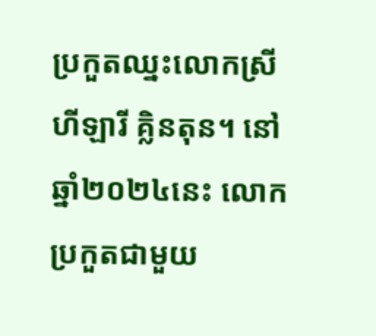ប្រកួតឈ្នះលោកស្រី ហីឡារី គ្លិនតុន។ នៅឆ្នាំ២០២៤នេះ លោកប្រកួតជាមួយ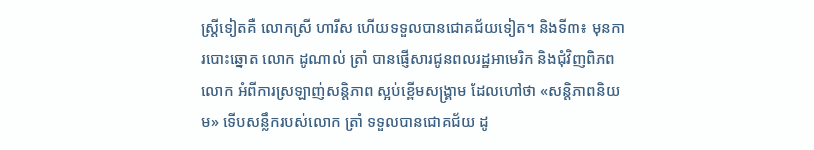ស្ត្រីទៀតគឺ លោកស្រី ហារីស ហើយទទួលបានជោគជ័យទៀត។ និងទី៣៖ មុនការបោះឆ្នោត លោក ដូណាល់ ត្រាំ បានផ្ញើសារជូនពលរដ្ឋអាមេរិក និងជុំវិញពិភពលោក អំពីការស្រឡាញ់សន្តិភាព ស្អប់ខ្ពើមសង្រ្គាម ដែលហៅថា «សន្តិភាពនិយម» ទើបសន្លឹករបស់លោក ត្រាំ ទទួលបានជោគជ័យ ដូ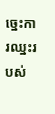ច្នេះការឈ្នះរបស់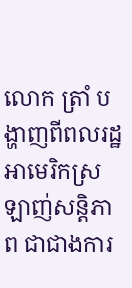លោក ត្រាំ បង្ហាញពីពលរដ្ឋអាមេរិកស្រឡាញ់សន្តិភាព ជាជាងការ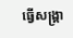ធ្វើសង្រ្គា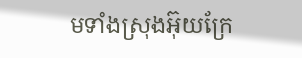មទាំងស្រុងអ៊ុយក្រែ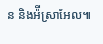ន និងអ៉ីស្រាអែល៕